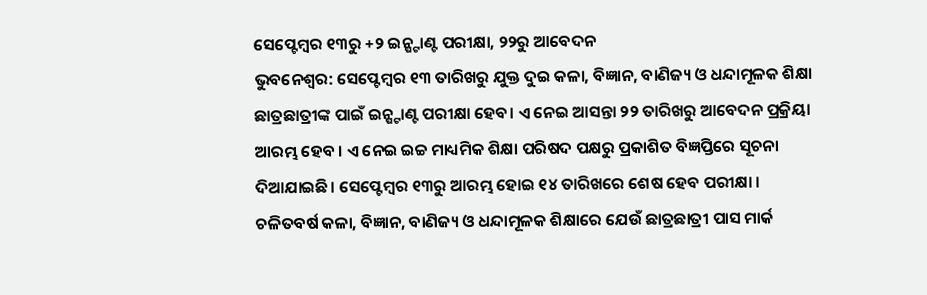ସେପ୍ଟେମ୍ବର ୧୩ରୁ +୨ ଇନ୍ଷ୍ଟାଣ୍ଟ ପରୀକ୍ଷା, ୨୨ରୁ ଆବେଦନ
ଭୁବନେଶ୍ବର: ସେପ୍ଟେମ୍ବର ୧୩ ତାରିଖରୁ ଯୁକ୍ତ ଦୁଇ କଳା, ବିଜ୍ଞାନ, ବାଣିଜ୍ୟ ଓ ଧନ୍ଦାମୂଳକ ଶିକ୍ଷା ଛାତ୍ରଛାତ୍ରୀଙ୍କ ପାଇଁ ଇନ୍ଷ୍ଟାଣ୍ଟ ପରୀକ୍ଷା ହେବ। ଏ ନେଇ ଆସନ୍ତା ୨୨ ତାରିଖରୁ ଆବେଦନ ପ୍ରକ୍ରିୟା ଆରମ୍ଭ ହେବ । ଏ ନେଇ ଇଚ୍ଚ ମାଧ୍ୟମିକ ଶିକ୍ଷା ପରିଷଦ ପକ୍ଷରୁ ପ୍ରକାଶିତ ବିଜ୍ଞପ୍ତିରେ ସୂଚନା ଦିଆଯାଇଛି। ସେପ୍ଟେମ୍ବର ୧୩ରୁ ଆରମ୍ଭ ହୋଇ ୧୪ ତାରିଖରେ ଶେଷ ହେବ ପରୀକ୍ଷା ।
ଚଳିତବର୍ଷ କଳା, ବିଜ୍ଞାନ, ବାଣିଜ୍ୟ ଓ ଧନ୍ଦାମୂଳକ ଶିକ୍ଷାରେ ଯେଉଁ ଛାତ୍ରଛାତ୍ରୀ ପାସ ମାର୍କ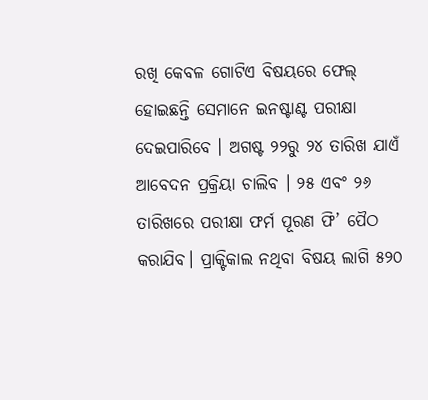ରଖି କେବଳ ଗୋଟିଏ ବିଷୟରେ ଫେଲ୍ ହୋଇଛନ୍ତି ସେମାନେ ଇନଷ୍ଟାଣ୍ଟ ପରୀକ୍ଷା ଦେଇପାରିବେ । ଅଗଷ୍ଟ ୨୨ରୁ ୨୪ ତାରିଖ ଯାଏଁ ଆବେଦନ ପ୍ରକ୍ରିୟା ଚାଲିବ । ୨୫ ଏବଂ ୨୬ ତାରିଖରେ ପରୀକ୍ଷା ଫର୍ମ ପୂରଣ ଫି’ ପୈଠ କରାଯିବ। ପ୍ରାକ୍ଟିକାଲ ନଥିବା ବିଷୟ ଲାଗି ୫୨୦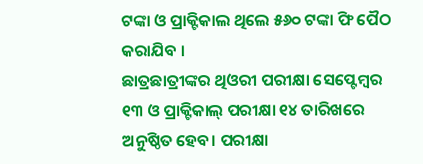ଟଙ୍କା ଓ ପ୍ରାକ୍ଟିକାଲ ଥିଲେ ୫୬୦ ଟଙ୍କା ଫି ପୈଠ କରାଯିବ ।
ଛାତ୍ରଛାତ୍ରୀଙ୍କର ଥିଓରୀ ପରୀକ୍ଷା ସେପ୍ଟେମ୍ବର ୧୩ ଓ ପ୍ରାକ୍ଟିକାଲ୍ ପରୀକ୍ଷା ୧୪ ତାରିଖରେ ଅନୁଷ୍ଠିତ ହେବ। ପରୀକ୍ଷା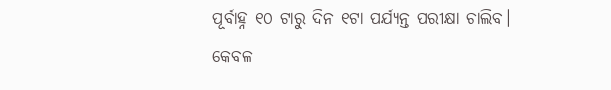ପୂର୍ବାହ୍ନ ୧୦ ଟାରୁ ଦିନ ୧ଟା ପର୍ଯ୍ୟନ୍ତ ପରୀକ୍ଷା ଚାଲିବ। କେବଳ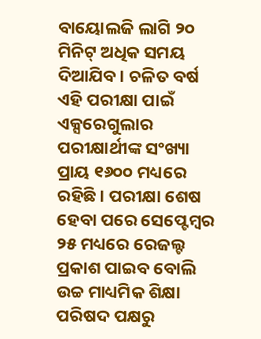ବାୟୋଲଜି ଲାଗି ୨୦ ମିନିଟ୍ ଅଧିକ ସମୟ ଦିଆଯିବ। ଚଳିତ ବର୍ଷ ଏହି ପରୀକ୍ଷା ପାଇଁ ଏକ୍ସରେଗୁଲାର ପରୀକ୍ଷାର୍ଥୀଙ୍କ ସଂଖ୍ୟା ପ୍ରାୟ ୧୬୦୦ ମଧ୍ୟରେ ରହିଛି । ପରୀକ୍ଷା ଶେଷ ହେବା ପରେ ସେପ୍ଟେମ୍ବର ୨୫ ମଧ୍ୟରେ ରେଜଲ୍ଟ ପ୍ରକାଶ ପାଇବ ବୋଲି ଉଚ୍ଚ ମାଧ୍ୟମିକ ଶିକ୍ଷା ପରିଷଦ ପକ୍ଷରୁ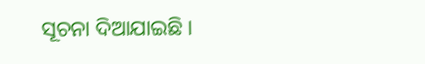ସୂଚନା ଦିଆଯାଇଛି ।